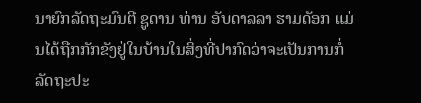ນາຍົກລັດຖະມົນຕີ ຊູດານ ທ່ານ ອັບດາລລາ ຮາມດັອກ ແມ່ນໄດ້ຖືກກັກຂັງຢູ່ໃນບ້ານໃນສິ່ງທີ່ປາກົດວ່າຈະເປັນການກໍ່ລັດຖະປະ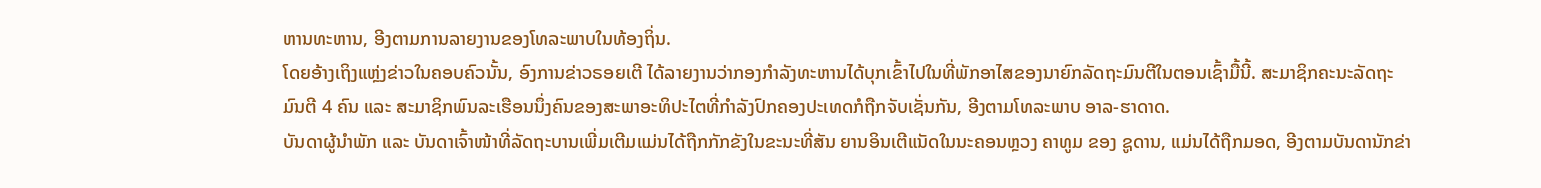ຫານທະຫານ, ອີງຕາມການລາຍງານຂອງໂທລະພາບໃນທ້ອງຖິ່ນ.
ໂດຍອ້າງເຖິງແຫຼ່ງຂ່າວໃນຄອບຄົວນັ້ນ, ອົງການຂ່າວຣອຍເຕີ ໄດ້ລາຍງານວ່າກອງກຳລັງທະຫານໄດ້ບຸກເຂົ້າໄປໃນທີ່ພັກອາໄສຂອງນາຍົກລັດຖະມົນຕີໃນຕອນເຊົ້າມື້ນີ້. ສະມາຊິກຄະນະລັດຖະ ມົນຕີ 4 ຄົນ ແລະ ສະມາຊິກພົນລະເຮືອນນຶ່ງຄົນຂອງສະພາອະທິປະໄຕທີ່ກຳລັງປົກຄອງປະເທດກໍຖືກຈັບເຊັ່ນກັນ, ອີງຕາມໂທລະພາບ ອາລ-ຮາດາດ.
ບັນດາຜູ້ນຳພັກ ແລະ ບັນດາເຈົ້າໜ້າທີ່ລັດຖະບານເພີ່ມເຕີມແມ່ນໄດ້ຖືກກັກຂັງໃນຂະນະທີ່ສັນ ຍານອິນເຕີແນັດໃນນະຄອນຫຼວງ ຄາທູມ ຂອງ ຊູດານ, ແມ່ນໄດ້ຖືກມອດ, ອີງຕາມບັນດານັກຂ່າ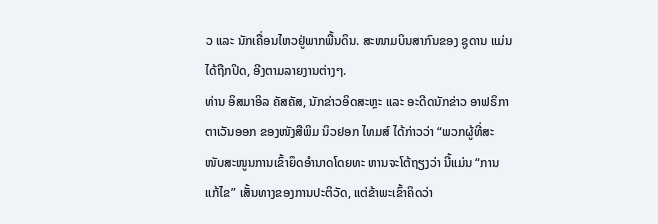ວ ແລະ ນັກເຄື່ອນໄຫວຢູ່ພາກພື້ນດິນ. ສະໜາມບິນສາກົນຂອງ ຊູດານ ແມ່ນໄດ້ຖືກປິດ, ອີງຕາມລາຍງານຕ່າງໆ.
ທ່ານ ອິສມາອິລ ຄັສຄັສ, ນັກຂ່າວອິດສະຫຼະ ແລະ ອະດີດນັກຂ່າວ ອາຟຣິກາ ຕາເວັນອອກ ຂອງໜັງສືພິມ ນິວຢອກ ໄທມສ໌ ໄດ້ກ່າວວ່າ “ພວກຜູ້ທີ່ສະໜັບສະໜູນການເຂົ້າຍຶດອຳນາດໂດຍທະ ຫານຈະໂຕ້ຖຽງວ່າ ນີ້ແມ່ນ “ການແກ້ໄຂ” ເສັ້ນທາງຂອງການປະຕິວັດ, ແຕ່ຂ້າພະເຂົ້າຄິດວ່າ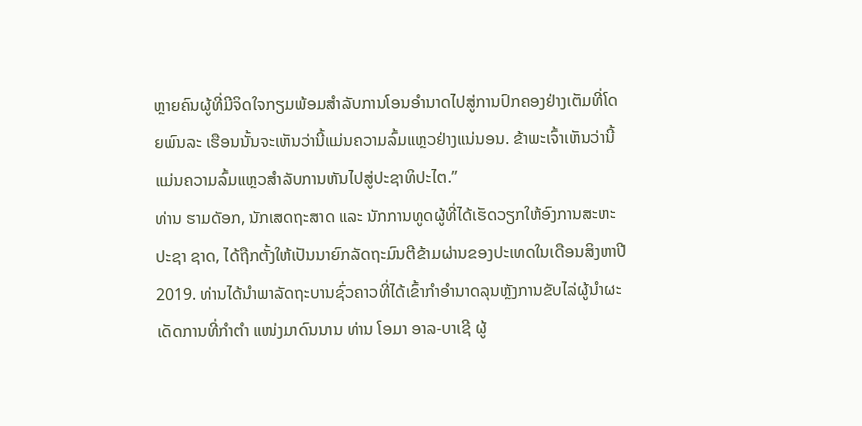ຫຼາຍຄົນຜູ້ທີ່ມີຈິດໃຈກຽມພ້ອມສຳລັບການໂອນອຳນາດໄປສູ່ການປົກຄອງຢ່າງເຕັມທີ່ໂດຍພົນລະ ເຮືອນນັ້ນຈະເຫັນວ່ານີ້ແມ່ນຄວາມລົ້ມແຫຼວຢ່າງແນ່ນອນ. ຂ້າພະເຈົ້າເຫັນວ່ານີ້ແມ່ນຄວາມລົ້ມແຫຼວສຳລັບການຫັນໄປສູ່ປະຊາທິປະໄຕ.”
ທ່ານ ຮາມດັອກ, ນັກເສດຖະສາດ ແລະ ນັກການທູດຜູ້ທີ່ໄດ້ເຮັດວຽກໃຫ້ອົງການສະຫະປະຊາ ຊາດ, ໄດ້ຖືກຕັ້ງໃຫ້ເປັນນາຍົກລັດຖະມົນຕີຂ້າມຜ່ານຂອງປະເທດໃນເດືອນສິງຫາປີ 2019. ທ່ານໄດ້ນຳພາລັດຖະບານຊົ່ວຄາວທີ່ໄດ້ເຂົ້າກຳອຳນາດລຸນຫຼັງການຂັບໄລ່ຜູ້ນຳຜະເດັດການທີ່ກຳຕຳ ແໜ່ງມາດົນນານ ທ່ານ ໂອມາ ອາລ-ບາເຊີ ຜູ້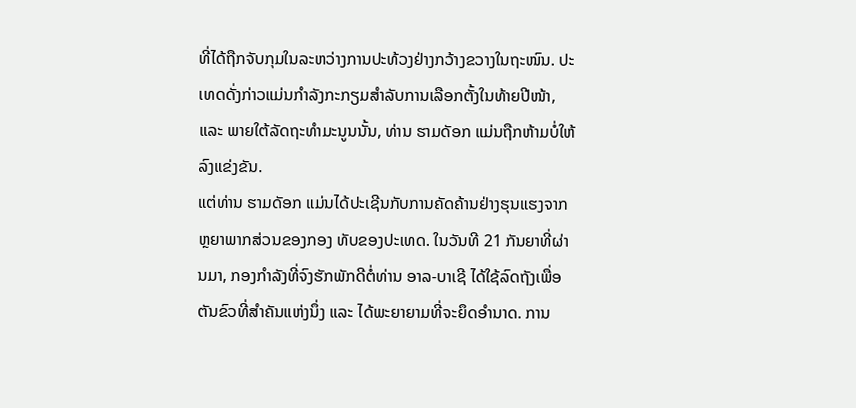ທີ່ໄດ້ຖືກຈັບກຸມໃນລະຫວ່າງການປະທ້ວງຢ່າງກວ້າງຂວາງໃນຖະໜົນ. ປະເທດດັ່ງກ່າວແມ່ນກຳລັງກະກຽມສຳລັບການເລືອກຕັ້ງໃນທ້າຍປີໜ້າ, ແລະ ພາຍໃຕ້ລັດຖະທຳມະນູນນັ້ນ, ທ່ານ ຮາມດັອກ ແມ່ນຖືກຫ້າມບໍ່ໃຫ້ລົງແຂ່ງຂັນ.
ແຕ່ທ່ານ ຮາມດັອກ ແມ່ນໄດ້ປະເຊີນກັບການຄັດຄ້ານຢ່າງຮຸນແຮງຈາກຫຼຍາພາກສ່ວນຂອງກອງ ທັບຂອງປະເທດ. ໃນວັນທີ 21 ກັນຍາທີ່ຜ່ານມາ, ກອງກຳລັງທີ່ຈົງຮັກພັກດີຕໍ່ທ່ານ ອາລ-ບາເຊີ ໄດ້ໃຊ້ລົດຖັງເພື່ອຕັນຂົວທີ່ສຳຄັນແຫ່ງນຶ່ງ ແລະ ໄດ້ພະຍາຍາມທີ່ຈະຍຶດອຳນາດ. ການ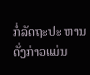ກໍ່ລັດຖະປະ ຫານດັ່ງກ່າວແມ່ນ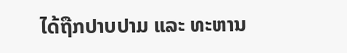ໄດ້ຖືກປາບປາມ ແລະ ທະຫານ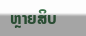ຫຼາຍສິບ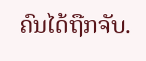ຄົນໄດ້ຖືກຈັບ.